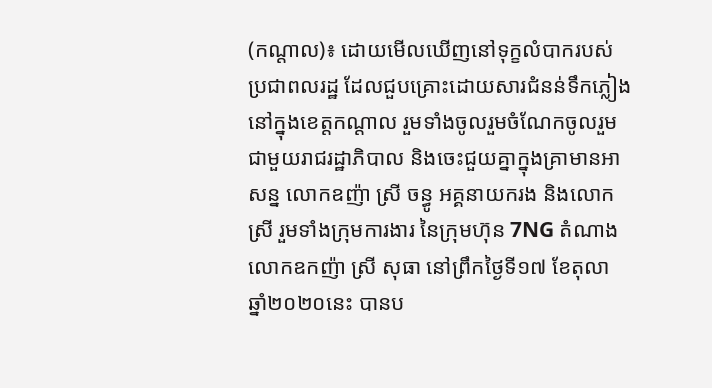(កណ្តាល)៖ ដោយមើលឃើញនៅទុក្ខលំបាករបស់ប្រជាពលរដ្ឋ ដែលជួបគ្រោះដោយសារជំនន់ទឹកភ្លៀងនៅក្នុងខេត្តកណ្តាល រួមទាំងចូលរួមចំណែកចូលរួមជាមួយរាជរដ្ឋាភិបាល និងចេះជួយគ្នាក្នុងគ្រាមានអាសន្ន លោកឧញ៉ា ស្រី ចន្ធូ អគ្គនាយករង និងលោកស្រី រួមទាំងក្រុមការងារ នៃក្រុមហ៊ុន 7NG តំណាងលោកឧកញ៉ា ស្រី សុធា នៅព្រឹកថ្ងៃទី១៧ ខែតុលា ឆ្នាំ២០២០នេះ បានប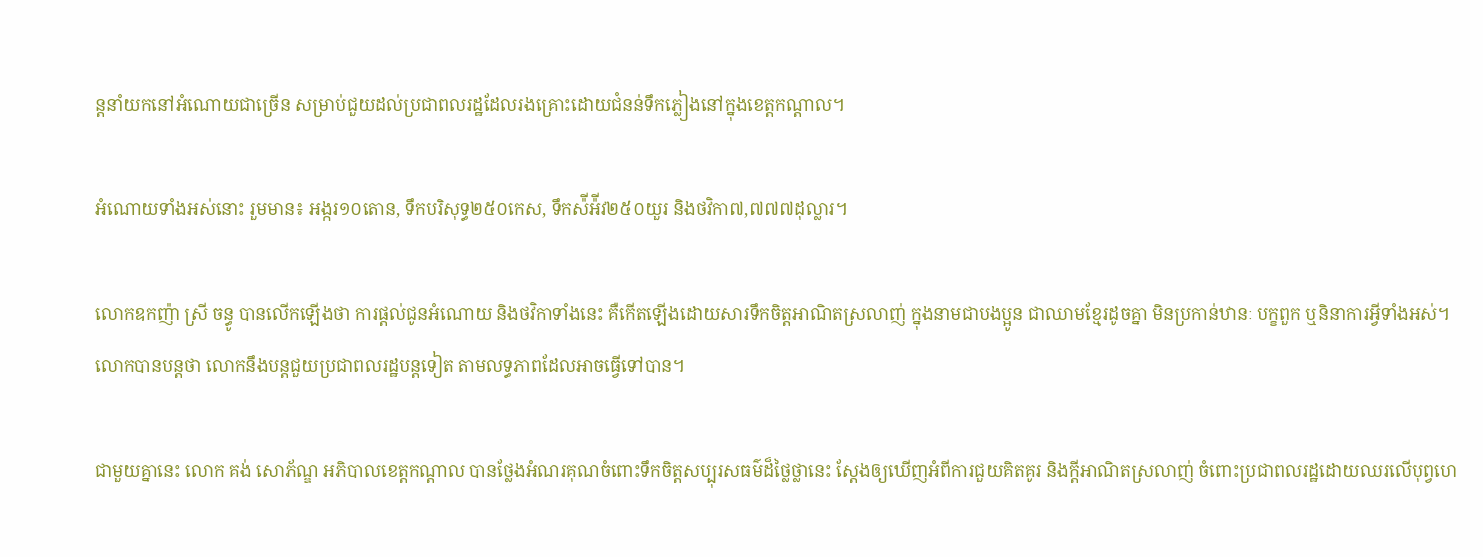ន្តនាំយកនៅអំណោយជាច្រើន សម្រាប់ជួយដល់ប្រជាពលរដ្ឋដែលរងគ្រោះដោយជំនន់ទឹកភ្លៀងនៅក្នុងខេត្តកណ្តាល។

អំណោយទាំងអស់នោះ រួមមាន៖ អង្ករ១០តោន, ទឹកបរិសុទ្ធ២៥០កេស, ទឹកស៉ីអ៉ីវ២៥០យួរ និងថវិកា៧,៧៧៧ដុល្លារ។

លោកឧកញ៉ា ស្រី ចន្ធូ បានលើកឡើងថា ការផ្តល់ជូនអំណោយ និងថវិកាទាំងនេះ គឺកើតឡើងដោយសារទឹកចិត្តអាណិតស្រលាញ់ ក្នុងនាមជាបងប្អូន ជាឈាមខ្មែរដូចគ្នា មិនប្រកាន់ឋានៈ បក្ខពួក ឬនិនាការអ្វីទាំងអស់។ លោកបានបន្តថា លោកនឹងបន្តជួយប្រជាពលរដ្ឋបន្តទៀត តាមលទ្ធភាពដែលអាចធ្វើទៅបាន។

ជាមួយគ្នានេះ លោក គង់ សោភ័ណ្ឌ អភិបាលខេត្តកណ្តាល បានថ្លែងអំណរគុណចំពោះទឹកចិត្តសប្បុរសធម៌ដ៏ថ្លៃថ្លានេះ ស្តែងឲ្យឃើញអំពីការជួយគិតគូរ និងក្តីអាណិតស្រលាញ់ ចំពោះប្រជាពលរដ្ឋដោយឈរលើបុព្វហេ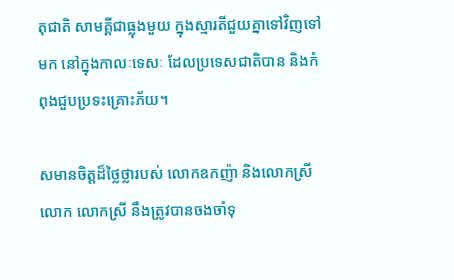តុជាតិ សាមគ្គីជាធ្លុងមួយ ក្នុងស្មារតីជួយគ្នាទៅវិញទៅមក នៅក្នុងកាលៈទេសៈ ដែលប្រទេសជាតិបាន និងកំពុងជួបប្រទះគ្រោះភ័យ។

សមានចិត្តដ៏ថ្លៃថ្លារបស់ លោកឧកញ៉ា និងលោកស្រី លោក លោកស្រី នឹងត្រូវបានចងចាំទុ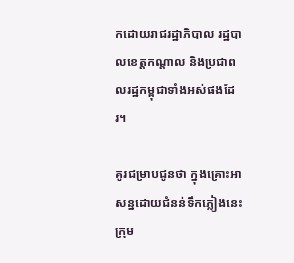កដោយរាជរដ្ឋាភិបាល រដ្ឋបាលខេត្តកណ្តាល និងប្រជាពលរដ្ឋកម្ពុជាទាំងអស់ផងដែរ។

គូរជម្រាបជូនថា ក្នុងគ្រោះអាសន្នដោយជំនន់ទឹកភ្លៀងនេះ ក្រុម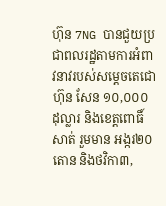ហ៊ុន 7NG បានជួយប្រជាពលរដ្ឋតាមការអំពាវនាវរបស់សម្តេចតេជោ ហ៊ុន សែន ១០,០០០ដុល្លារ និងខេត្តពោធិ៍សាត់ រួមមាន អង្ករ២០តោន និងថវិកា៣,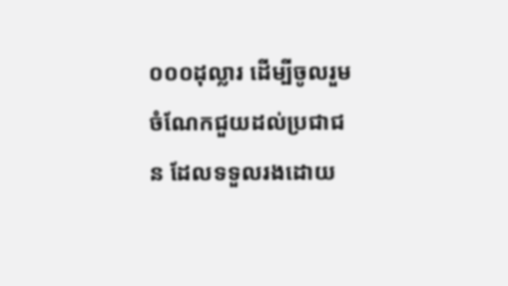០០០ដុល្លារ ដើម្បីចូលរួមចំណែកជួយដល់ប្រជាជន ដែលទទួលរងដោយ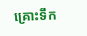គ្រោះទឹក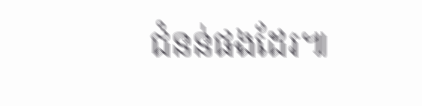ជំនន់ផងដែរ៕